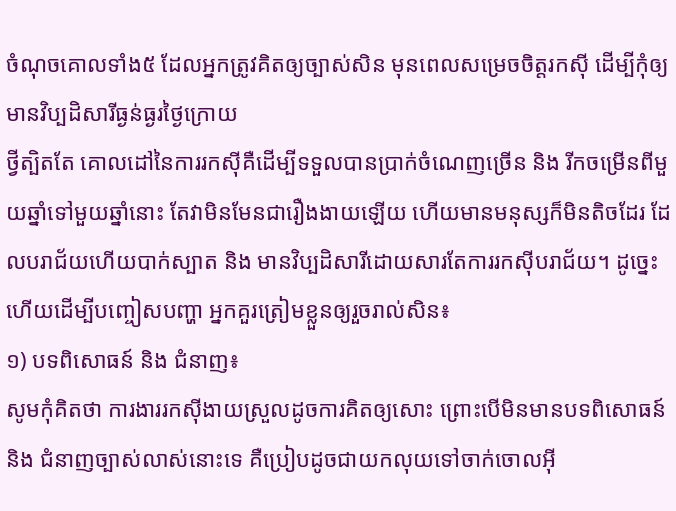ចំណុចគោលទាំង៥ ដែលអ្នកត្រូវគិតឲ្យច្បាស់សិន មុនពេលសម្រេចចិត្តរកស៊ី ដើម្បីកុំឲ្យមានវិប្បដិសារីធ្ងន់ធ្ងរថ្ងៃក្រោយ
ថ្វីត្បិតតែ គោលដៅនៃការរកស៊ីគឺដើម្បីទទួលបានប្រាក់ចំណេញច្រើន និង រីកចម្រើនពីមួយឆ្នាំទៅមួយឆ្នាំនោះ តែវាមិនមែនជារឿងងាយឡើយ ហើយមានមនុស្សក៏មិនតិចដែរ ដែលបរាជ័យហើយបាក់ស្បាត និង មានវិប្បដិសារីដោយសារតែការរកស៊ីបរាជ័យ។ ដូច្នេះហើយដើម្បីបញ្ចៀសបញ្ហា អ្នកគួរត្រៀមខ្លួនឲ្យរួចរាល់សិន៖
១) បទពិសោធន៍ និង ជំនាញ៖
សូមកុំគិតថា ការងាររកស៊ីងាយស្រួលដូចការគិតឲ្យសោះ ព្រោះបើមិនមានបទពិសោធន៍ និង ជំនាញច្បាស់លាស់នោះទេ គឺប្រៀបដូចជាយកលុយទៅចាក់ចោលអ៊ី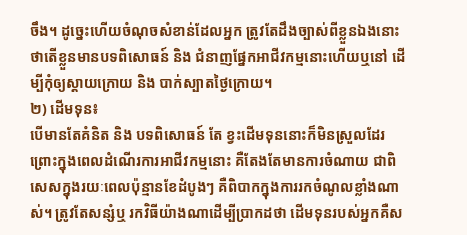ចឹង។ ដូច្នេះហើយចំណុចសំខាន់ដែលអ្នក ត្រូវតែដឹងច្បាស់ពីខ្លួនឯងនោះ ថាតើខ្លួនមានបទពិសោធន៍ និង ជំនាញផ្នែកអាជីវកម្មនោះហើយឬនៅ ដើម្បីកុំឲ្យស្ដាយក្រោយ និង បាក់ស្បាតថ្ងៃក្រោយ។
២) ដើមទុន៖
បើមានតែគំនិត និង បទពិសោធន៍ តែ ខ្វះដើមទុននោះក៏មិនស្រួលដែរ ព្រោះក្នុងពេលដំណើរការអាជីវកម្មនោះ គឺតែងតែមានការចំណាយ ជាពិសេសក្នុងរយៈពេលប៉ុន្មានខែដំបូងៗ គឺពិបាកក្នុងការរកចំណូលខ្លាំងណាស់។ ត្រូវតែសន្សំឬ រកវិធីយ៉ាងណាដើម្បីប្រាកដថា ដើមទុនរបស់អ្នកគឺស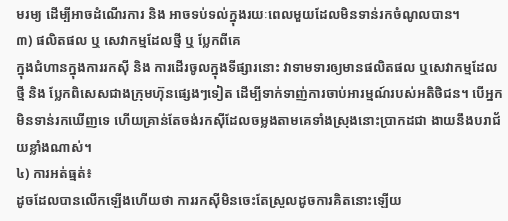មរម្យ ដើម្បីអាចដំណើរការ និង អាចទប់ទល់ក្នុងរយៈពេលមួយដែលមិនទាន់រកចំណូលបាន។
៣) ផលិតផល ឬ សេវាកម្មដែលថ្មី ឬ ប្លែកពីគេ
ក្នុងជំហានក្នុងការរកស៊ី និង ការដើរចូលក្នុងទីផ្សារនោះ វាទាមទារឲ្យមានផលិតផល ឬសេវាកម្មដែលថ្មី និង ប្លែកពិសេសជាងក្រុមហ៊ុនផ្សេងៗទៀត ដើម្បីទាក់ទាញ់ការចាប់អារម្មណ៍របស់អតិថិជន។ បើអ្នកមិនទាន់រកឃើញទេ ហើយគ្រាន់តែចង់រកស៊ីដែលចម្លងតាមគេទាំងស្រុងនោះប្រាកដជា ងាយនឹងបរាជ័យខ្លាំងណាស់។
៤) ការអត់ធ្មត់៖
ដូចដែលបានលើកឡើងហើយថា ការរកស៊ីមិនចេះតែស្រួលដូចការគិតនោះឡើយ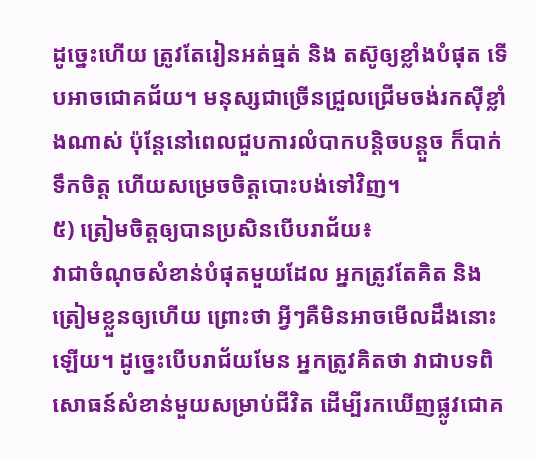ដូច្នេះហើយ ត្រូវតែរៀនអត់ធ្មត់ និង តស៊ូឲ្យខ្លាំងបំផុត ទើបអាចជោគជ័យ។ មនុស្សជាច្រើនជ្រួលជ្រើមចង់រកស៊ីខ្លាំងណាស់ ប៉ុន្តែនៅពេលជួបការលំបាកបន្តិចបន្តួច ក៏បាក់ទឹកចិត្ត ហើយសម្រេចចិត្តបោះបង់ទៅវិញ។
៥) ត្រៀមចិត្តឲ្យបានប្រសិនបើបរាជ័យ៖
វាជាចំណុចសំខាន់បំផុតមួយដែល អ្នកត្រូវតែគិត និង ត្រៀមខ្លួនឲ្យហើយ ព្រោះថា អ្វីៗគឺមិនអាចមើលដឹងនោះឡើយ។ ដូច្នេះបើបរាជ័យមែន អ្នកត្រូវគិតថា វាជាបទពិសោធន៍សំខាន់មួយសម្រាប់ជីវិត ដើម្បីរកឃើញផ្លូវជោគ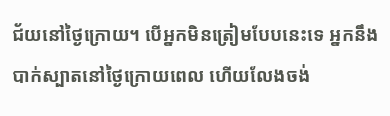ជ័យនៅថ្ងៃក្រោយ។ បើអ្នកមិនត្រៀមបែបនេះទេ អ្នកនឹងបាក់ស្បាតនៅថ្ងៃក្រោយពេល ហើយលែងចង់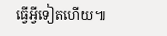ធ្វើអ្វីទៀតហើយ៕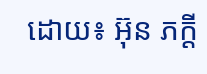ដោយ៖ អ៊ុន ភក្តី